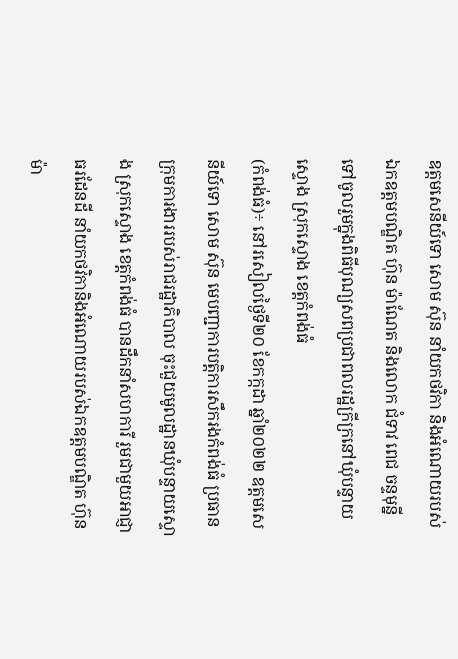ឧត្តមសេនីយ៍ទោ សោម ស៊ុន នាំយកថវិកា និងអំណោយរបស់ឯកឧត្តមបណ្ឌិត ហ៊ុន ម៉ាណែត និងលោក ជំទាវ ពេជ ចន្ទមុន្នី ទៅចូលរួមក្នុងពិធីបុណ្យសពប្រជាពលរដ្ឋក្រីក្រនៅឃុំបន្ទាយស្ទោង ស្រុកស្ទោង ខេត្តកំពង់ធំ
(កំពង់ធំ)÷ នៅរសៀលថ្ងៃទី២០ ខែកក្កដា ឆ្នាំ២០២២ ឧត្តមសេនីយ៍ទោ សោម ស៊ុន មេបញ្ជាការបត្តិការសឹករងកំពង់ធំ ប្រធាន ក្រុមការងាររបស់រាជរដ្ឋាភិបាល ចុះជួយមូលដ្ឋានឃុំបន្ទាយស្ទោង ស្រុកស្ទោង ខេត្តកំពង់ធំ បានដឹកនាំសហការី រួមជាមួយអាជ្ញាធរដែនដី នាំយកថវិកានិងអំណោយរបស់ឯកឧត្តមបណ្ឌិត ហ៊ុន ម៉ា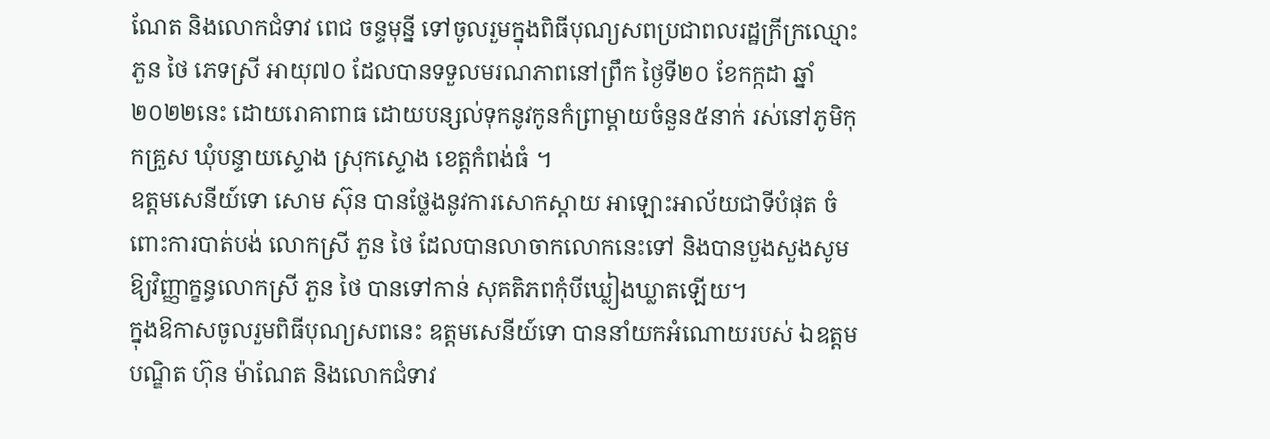ណែត និងលោកជំទាវ ពេជ ចន្ទមុន្នី ទៅចូលរួមក្នុងពិធីបុណ្យសពប្រជាពលរដ្ឋក្រីក្រឈ្មោះ ភួន ថៃ ភេទស្រី អាយុ៧០ ដែលបានទទួលមរណភាពនៅព្រឹក ថ្ងៃទី២០ ខែកក្កដា ឆ្នាំ២០២២នេះ ដោយរោគាពាធ ដោយបន្សល់ទុកនូវកូនកំព្រាម្តាយចំនួន៥នាក់ រស់នៅភូមិកុកគ្រួស ឃុំបន្ទាយស្ទោង ស្រុកស្ទោង ខេត្តកំពង់ធំ ។
ឧត្តមសេនីយ៍ទោ សោម ស៊ុន បានថ្លែងនូវការសោកស្តាយ អាឡោះអាល័យជាទីបំផុត ចំពោះការបាត់បង់ លោកស្រី ភួន ថៃ ដែលបានលាចាកលោកនេះទៅ និងបានបួងសួងសូមឱ្យវិញ្ញាក្ខន្ធលោកស្រី ភួន ថៃ បានទៅកាន់ សុគតិភពកុំបីឃ្លៀងឃ្លាតឡើយ។
ក្នុងឱកាសចូលរួមពិធីបុណ្យសពនេះ ឧត្តមសេនីយ៍ទោ បាននាំយកអំណោយរបស់ ឯឧត្តមបណ្ឌិត ហ៊ុន ម៉ាណែត និងលោកជំទាវ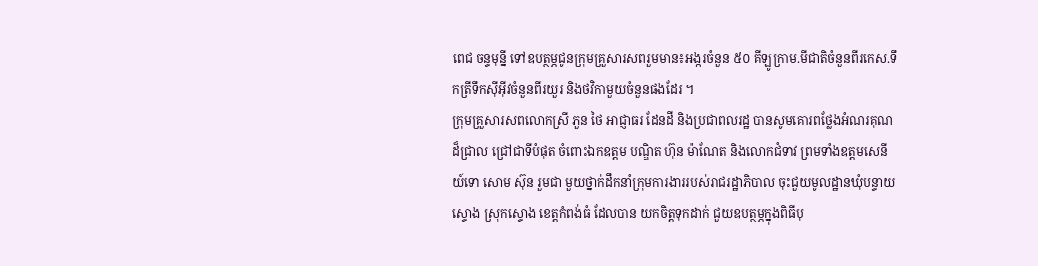ពេជ ចន្ទមុន្នី ទៅឧបត្ថម្ភជូនក្រុមគ្រួសារសពរួមមាន៖អង្ករចំនួន ៥០ គីឡូក្រាម.មីជាតិចំនួនពីរកេស.ទឹកត្រីទឹកស៊ីអ៊ីវចំនួនពីរយួរ និងថវិកាមួយចំនួនផងដែរ ។
ក្រុមគ្រួសារសពលោកស្រី ភួន ថៃ អាជ្ញាធរ ដែនដី និងប្រជាពលរដ្ឋ បានសូមគោរពថ្លែងអំណរគុណដ៏ជ្រាល ជ្រៅជាទីបំផុត ចំពោះឯកឧត្តម បណ្ឌិត ហ៊ុន ម៉ាណែត និងលោកជំទាវ ព្រមទាំងឧត្តមសេនីយ៍ទោ សោម ស៊ុន រួមជា មួយថ្នាក់ដឹកនាំក្រុមការងាររបស់រាជរដ្ឋាភិបាល ចុះជួយមូលដ្ឋានឃុំបន្ទាយស្ទោង ស្រុកស្ទោង ខេត្តកំពង់ធំ ដែលបាន យកចិត្តទុកដាក់ ជួយឧបត្ថម្ភក្នុងពិធីបុ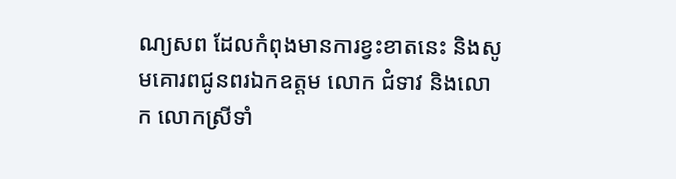ណ្យសព ដែលកំពុងមានការខ្វះខាតនេះ និងសូមគោរពជូនពរឯកឧត្តម លោក ជំទាវ និងលោក លោកស្រីទាំ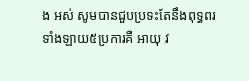ង អស់ សូមបានជួបប្រទះតែនឹងពុទ្ធពរទាំងឡាយ៥ប្រការគឺ អាយុ វ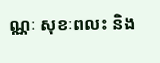ណ្ណៈ សុខៈពលះ និង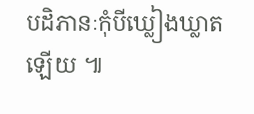បដិភានៈកុំបីឃ្លៀងឃ្លាតឡើយ ៕